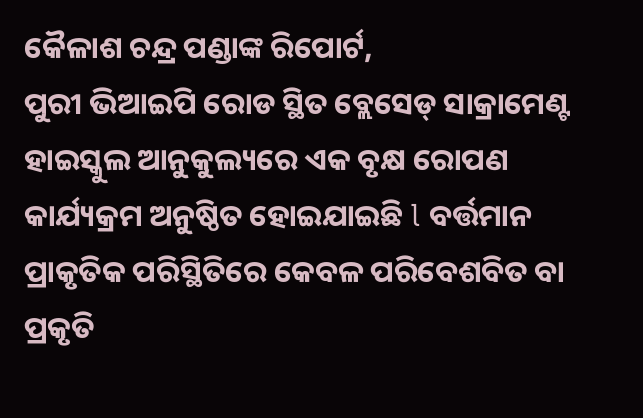କୈଳାଶ ଚନ୍ଦ୍ର ପଣ୍ଡାଙ୍କ ରିପୋର୍ଟ,
ପୁରୀ ଭିଆଇପି ରୋଡ ସ୍ଥିତ ବ୍ଲେସେଡ୍ ସାକ୍ରାମେଣ୍ଟ ହାଇସ୍କୁଲ ଆନୁକୁଲ୍ୟରେ ଏକ ବୃକ୍ଷ ରୋପଣ କାର୍ଯ୍ୟକ୍ରମ ଅନୁଷ୍ଠିତ ହୋଇଯାଇଛି l ବର୍ତ୍ତମାନ ପ୍ରାକୃତିକ ପରିସ୍ଥିତିରେ କେବଳ ପରିବେଶବିତ ବା ପ୍ରକୃତି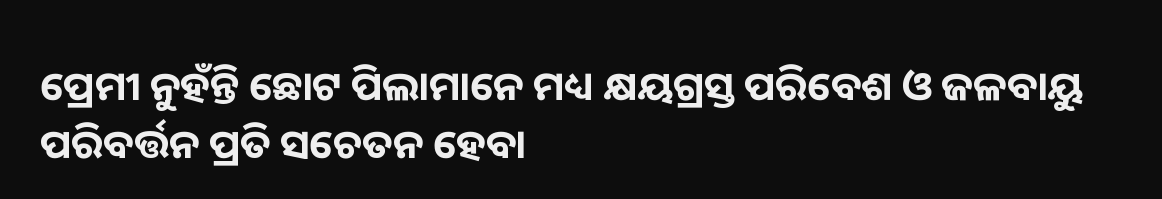ପ୍ରେମୀ ନୁହଁନ୍ତି ଛୋଟ ପିଲାମାନେ ମଧ୍ୟ କ୍ଷୟଗ୍ରସ୍ତ ପରିବେଶ ଓ ଜଳବାୟୁ ପରିବର୍ତ୍ତନ ପ୍ରତି ସଚେତନ ହେବା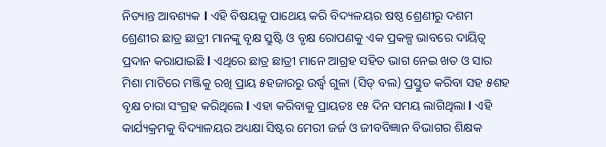ନିତ୍ୟାନ୍ତ ଆବଶ୍ୟକ l ଏହି ବିଷୟକୁ ପାଥେୟ କରି ବିଦ୍ୟଳୟର ଷଷ୍ଠ ଶ୍ରେଣୀରୁ ଦଶମ ଶ୍ରେଣୀର ଛାତ୍ର ଛାତ୍ରୀ ମାନଙ୍କୁ ବୃକ୍ଷ ସ୍ରୁଷ୍ଟି ଓ ବୃକ୍ଷ ରୋପଣକୁ ଏକ ପ୍ରକଳ୍ପ ଭାବରେ ଦାୟିତ୍ବ ପ୍ରଦାନ କରାଯାଇଛି l ଏଥିରେ ଛାତ୍ର ଛାତ୍ରୀ ମାନେ ଆଗ୍ରହ ସହିତ ଭାଗ ନେଇ ଖତ ଓ ସାର ମିଶା ମାଟିରେ ମଞ୍ଜିକୁ ରଖି ପ୍ରାୟ ୫ହଜାରରୁ ଉର୍ଦ୍ଧ୍ବ ଗୁଳା (ସିଡ୍ ବଲ) ପ୍ରସ୍ତୁତ କରିବା ସହ ୫ଶହ ବୃକ୍ଷ ଚାରା ସଂଗ୍ରହ କରିଥିଲେ l ଏହା କରିବାକୁ ପ୍ରାୟତଃ ୧୫ ଦିନ ସମୟ ଲାଗିଥିଲା l ଏହି କାର୍ଯ୍ୟକ୍ରମକୁ ବିଦ୍ୟାଳୟର ଅଧ୍ୟକ୍ଷା ସିଷ୍ଟର ମେରୀ ଜର୍ଜ ଓ ଜୀବବିଜ୍ଞାନ ବିଭାଗର ଶିକ୍ଷକ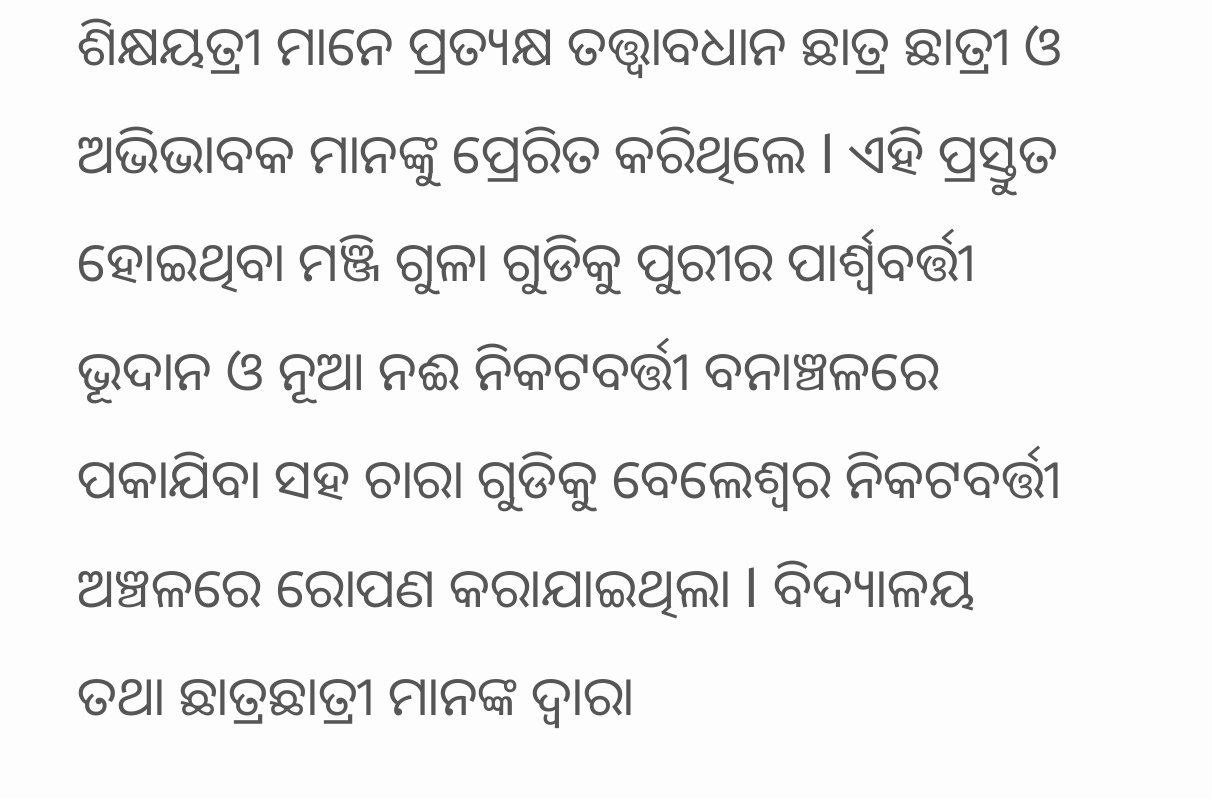ଶିକ୍ଷୟତ୍ରୀ ମାନେ ପ୍ରତ୍ୟକ୍ଷ ତତ୍ତ୍ବାବଧାନ ଛାତ୍ର ଛାତ୍ରୀ ଓ ଅଭିଭାବକ ମାନଙ୍କୁ ପ୍ରେରିତ କରିଥିଲେ l ଏହି ପ୍ରସ୍ତୁତ ହୋଇଥିବା ମଞ୍ଜି ଗୁଳା ଗୁଡିକୁ ପୁରୀର ପାର୍ଶ୍ଵବର୍ତ୍ତୀ ଭୂଦାନ ଓ ନୂଆ ନଈ ନିକଟବର୍ତ୍ତୀ ବନାଞ୍ଚଳରେ ପକାଯିବା ସହ ଚାରା ଗୁଡିକୁ ବେଲେଶ୍ୱର ନିକଟବର୍ତ୍ତୀ ଅଞ୍ଚଳରେ ରୋପଣ କରାଯାଇଥିଲା l ବିଦ୍ୟାଳୟ ତଥା ଛାତ୍ରଛାତ୍ରୀ ମାନଙ୍କ ଦ୍ଵାରା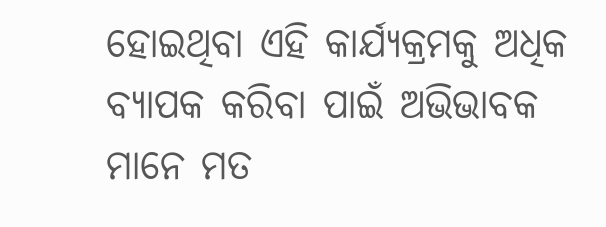ହୋଇଥିବା ଏହି କାର୍ଯ୍ୟକ୍ରମକୁ ଅଧିକ ବ୍ୟାପକ କରିବା ପାଇଁ ଅଭିଭାବକ ମାନେ ମତ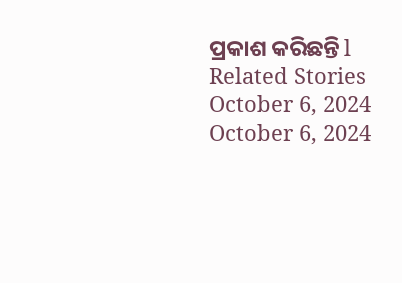ପ୍ରକାଶ କରିଛନ୍ତି l
Related Stories
October 6, 2024
October 6, 2024